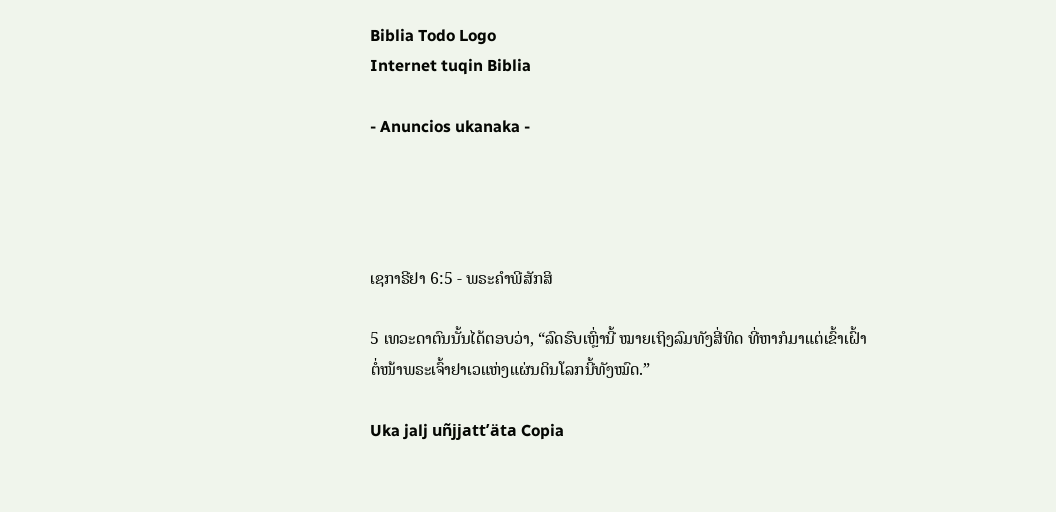Biblia Todo Logo
Internet tuqin Biblia

- Anuncios ukanaka -




ເຊກາຣີຢາ 6:5 - ພຣະຄຳພີສັກສິ

5 ເທວະດາຕົນນັ້ນໄດ້ຕອບວ່າ, “ລົດຮົບເຫຼົ່ານີ້ ໝາຍເຖິງລົມທັງສີ່ທິດ ທີ່ຫາກໍມາແຕ່ເຂົ້າເຝົ້າຕໍ່ໜ້າພຣະເຈົ້າຢາເວແຫ່ງແຜ່ນດິນໂລກນີ້ທັງໝົດ.”

Uka jalj uñjjattʼäta Copia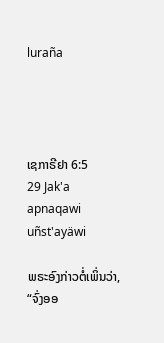luraña




ເຊກາຣີຢາ 6:5
29 Jak'a apnaqawi uñst'ayäwi

ພຣະອົງກ່າວຕໍ່ເພິ່ນວ່າ, “ຈົ່ງອອ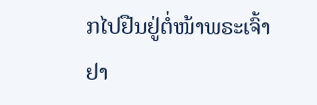ກໄປຢືນຢູ່ຕໍ່ໜ້າພຣະເຈົ້າຢາ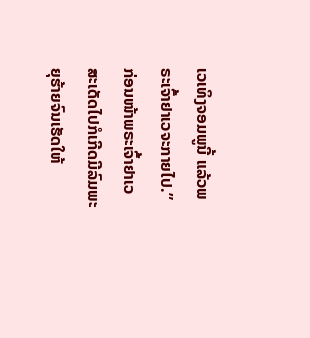ເວເທິງຈອມພູນີ້ ແລ້ວພຣະເຈົ້າຢາເວຈະກາຍໄປ.” ກ່ອນໜ້າພຣະເຈົ້າຢາເວສະເດັດໄປກໍເກີດມີລົມພະຍຸຮ້າຍຈົນເຮັດໃຫ້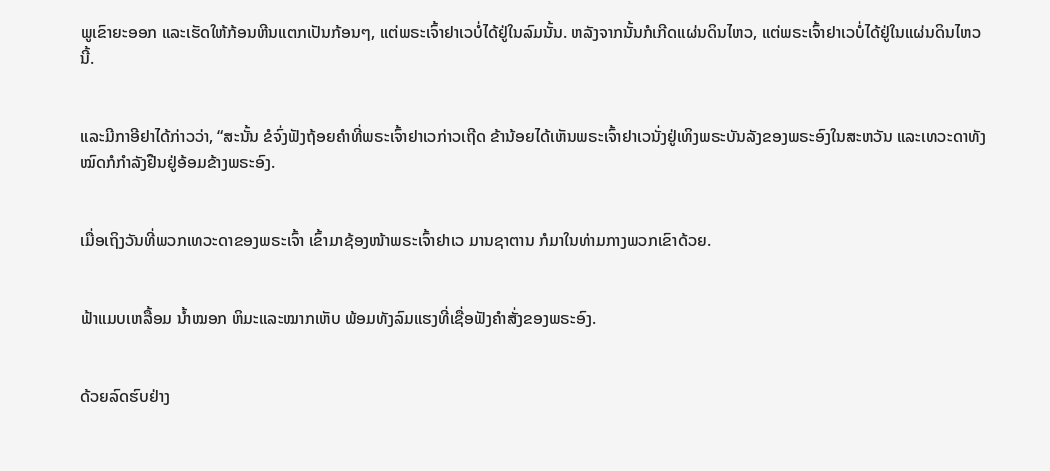ພູເຂົາຍະອອກ ແລະເຮັດໃຫ້ກ້ອນຫີນແຕກເປັນກ້ອນໆ, ແຕ່ພຣະເຈົ້າຢາເວບໍ່ໄດ້ຢູ່ໃນລົມນັ້ນ. ຫລັງຈາກນັ້ນກໍເກີດແຜ່ນດິນໄຫວ, ແຕ່ພຣະເຈົ້າຢາເວບໍ່ໄດ້ຢູ່ໃນແຜ່ນດິນໄຫວນີ້.


ແລະມີກາອີຢາໄດ້ກ່າວວ່າ, “ສະນັ້ນ ຂໍຈົ່ງຟັງຖ້ອຍຄຳທີ່ພຣະເຈົ້າຢາເວກ່າວເຖີດ ຂ້ານ້ອຍໄດ້ເຫັນພຣະເຈົ້າຢາເວນັ່ງຢູ່ເທິງພຣະບັນລັງຂອງພຣະອົງໃນສະຫວັນ ແລະເທວະດາທັງໝົດກໍກຳລັງຢືນຢູ່ອ້ອມຂ້າງພຣະອົງ.


ເມື່ອເຖິງວັນທີ່ພວກເທວະດາຂອງພຣະເຈົ້າ ເຂົ້າມາຊ້ອງໜ້າພຣະເຈົ້າຢາເວ ມານຊາຕານ ກໍມາໃນທ່າມກາງພວກເຂົາດ້ວຍ.


ຟ້າແມບເຫລື້ອມ ນໍ້າໝອກ ຫິມະແລະໝາກເຫັບ ພ້ອມທັງລົມແຮງທີ່ເຊື່ອຟັງຄຳສັ່ງຂອງພຣະອົງ.


ດ້ວຍລົດຮົບຢ່າງ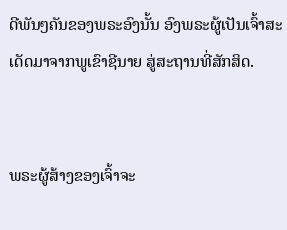ດີພັນໆຄັນຂອງພຣະອົງນັ້ນ ອົງພຣະຜູ້ເປັນເຈົ້າສະເດັດມາຈາກພູເຂົາຊີນາຍ ສູ່ສະຖານທີ່ສັກສິດ.


ພຣະຜູ້ສ້າງຂອງເຈົ້າຈະ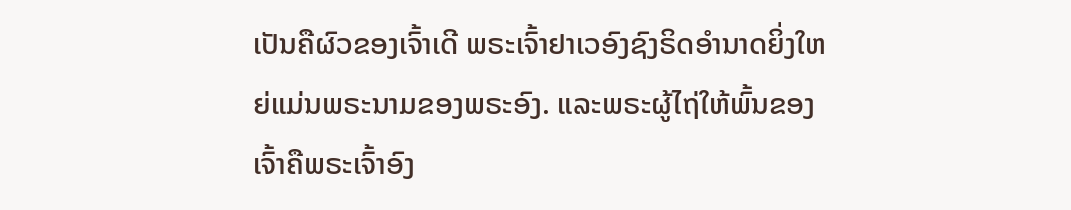ເປັນຄືຜົວຂອງເຈົ້າເດີ ພຣະເຈົ້າຢາເວອົງຊົງຣິດອຳນາດຍິ່ງໃຫຍ່ແມ່ນພຣະນາມຂອງພຣະອົງ. ແລະພຣະຜູ້ໄຖ່ໃຫ້ພົ້ນຂອງເຈົ້າຄືພຣະເຈົ້າອົງ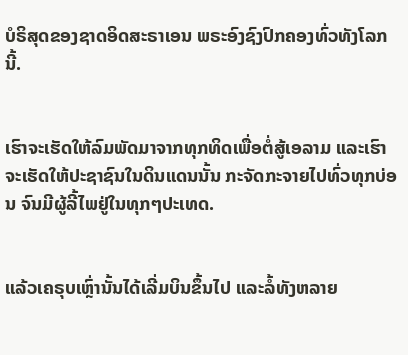ບໍຣິສຸດຂອງຊາດອິດສະຣາເອນ ພຣະອົງຊົງປົກຄອງທົ່ວທັງໂລກນີ້.


ເຮົາຈະເຮັດໃຫ້ລົມພັດມາຈາກທຸກທິດເພື່ອຕໍ່ສູ້ເອລາມ ແລະເຮົາຈະເຮັດໃຫ້ປະຊາຊົນໃນດິນແດນນັ້ນ ກະຈັດກະຈາຍໄປທົ່ວທຸກບ່ອນ ຈົນມີຜູ້ລີ້ໄພຢູ່ໃນທຸກໆປະເທດ.


ແລ້ວເຄຣຸບເຫຼົ່ານັ້ນໄດ້ເລີ່ມບິນຂຶ້ນໄປ ແລະລໍ້ທັງຫລາຍ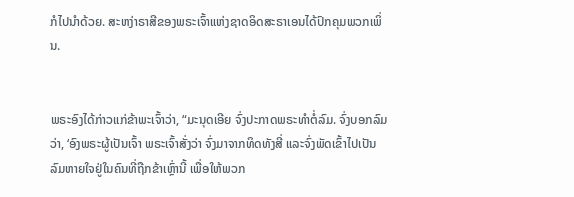ກໍໄປນຳດ້ວຍ. ສະຫງ່າຣາສີຂອງພຣະເຈົ້າແຫ່ງຊາດອິດສະຣາເອນໄດ້ປົກຄຸມພວກເພິ່ນ.


ພຣະອົງໄດ້ກ່າວແກ່ຂ້າພະເຈົ້າວ່າ, “ມະນຸດເອີຍ ຈົ່ງປະກາດພຣະທຳຕໍ່ລົມ. ຈົ່ງບອກລົມວ່າ, ‘ອົງພຣະຜູ້ເປັນເຈົ້າ ພຣະເຈົ້າສັ່ງວ່າ ຈົ່ງມາຈາກທິດທັງສີ່ ແລະຈົ່ງພັດເຂົ້າໄປເປັນລົມຫາຍໃຈຢູ່ໃນຄົນທີ່ຖືກຂ້າເຫຼົ່ານີ້ ເພື່ອໃຫ້ພວກ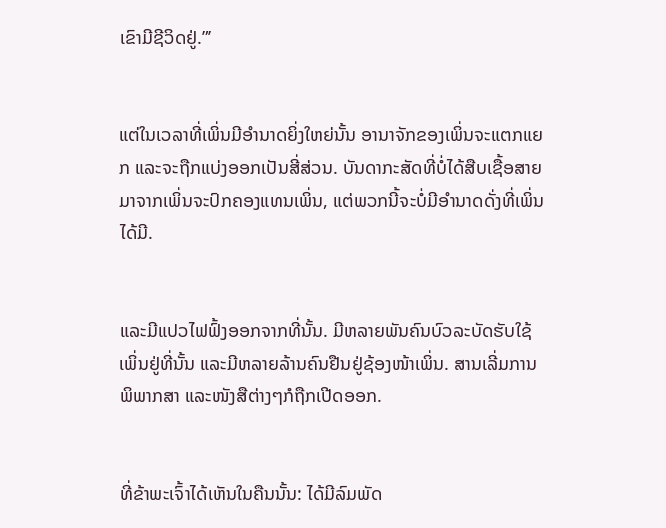ເຂົາມີຊີວິດຢູ່.”’


ແຕ່ໃນເວລາທີ່ເພິ່ນມີອຳນາດຍິ່ງໃຫຍ່ນັ້ນ ອານາຈັກຂອງເພິ່ນຈະແຕກແຍກ ແລະຈະຖືກແບ່ງອອກເປັນສີ່ສ່ວນ. ບັນດາກະສັດທີ່ບໍ່ໄດ້ສືບເຊື້ອສາຍມາຈາກເພິ່ນຈະປົກຄອງແທນເພິ່ນ, ແຕ່ພວກນີ້ຈະບໍ່ມີອຳນາດດັ່ງທີ່ເພິ່ນໄດ້ມີ.


ແລະມີແປວໄຟຟົ້ງອອກຈາກທີ່ນັ້ນ. ມີຫລາຍພັນຄົນບົວລະບັດຮັບໃຊ້ເພິ່ນຢູ່ທີ່ນັ້ນ ແລະມີຫລາຍລ້ານຄົນຢືນຢູ່ຊ້ອງໜ້າເພິ່ນ. ສານເລີ່ມການພິພາກສາ ແລະໜັງສືຕ່າງໆກໍຖືກເປີດອອກ.


ທີ່ຂ້າພະເຈົ້າໄດ້ເຫັນໃນຄືນນັ້ນ: ໄດ້ມີລົມພັດ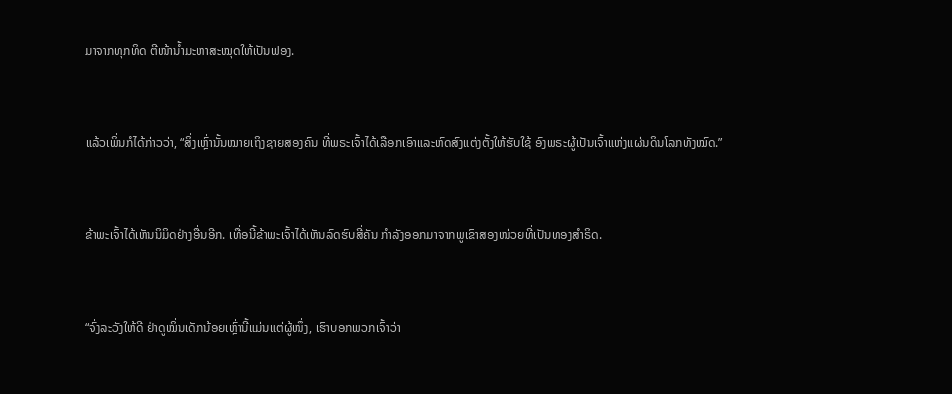ມາຈາກທຸກທິດ ຕີໜ້ານໍ້າມະຫາສະໝຸດໃຫ້ເປັນຟອງ.


ແລ້ວເພິ່ນກໍໄດ້ກ່າວວ່າ, “ສິ່ງເຫຼົ່ານັ້ນໝາຍເຖິງຊາຍສອງຄົນ ທີ່ພຣະເຈົ້າໄດ້ເລືອກເອົາແລະຫົດສົງແຕ່ງຕັ້ງໃຫ້ຮັບໃຊ້ ອົງພຣະຜູ້ເປັນເຈົ້າແຫ່ງແຜ່ນດິນໂລກທັງໝົດ.”


ຂ້າພະເຈົ້າໄດ້ເຫັນນິມິດຢ່າງອື່ນອີກ. ເທື່ອນີ້ຂ້າພະເຈົ້າໄດ້ເຫັນລົດຮົບສີ່ຄັນ ກຳລັງອອກມາຈາກພູເຂົາສອງໜ່ວຍທີ່ເປັນທອງສຳຣິດ.


“ຈົ່ງລະວັງໃຫ້ດີ ຢ່າດູໝິ່ນເດັກນ້ອຍເຫຼົ່ານີ້ແມ່ນແຕ່ຜູ້ໜຶ່ງ, ເຮົາບອກພວກເຈົ້າວ່າ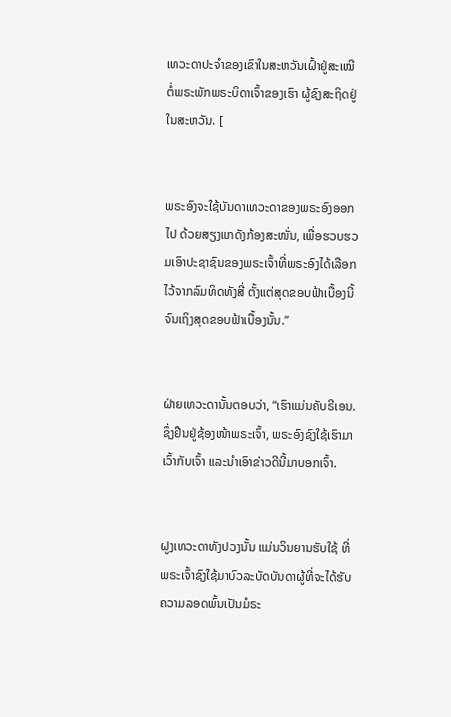ເທວະດາປະຈຳຂອງເຂົາໃນສະຫວັນເຝົ້າຢູ່ສະເໝີ ຕໍ່ພຣະພັກພຣະບິດາເຈົ້າຂອງເຮົາ ຜູ້ຊົງສະຖິດຢູ່ໃນສະຫວັນ. [


ພຣະອົງຈະໃຊ້ບັນດາເທວະດາຂອງພຣະອົງອອກໄປ ດ້ວຍສຽງແກດັງກ້ອງສະໜັ່ນ, ເພື່ອຮວບຮວມເອົາປະຊາຊົນຂອງພຣະເຈົ້າທີ່ພຣະອົງໄດ້ເລືອກໄວ້ຈາກລົມທິດທັງສີ່ ຕັ້ງແຕ່ສຸດຂອບຟ້າເບື້ອງນີ້ຈົນເຖິງສຸດຂອບຟ້າເບື້ອງນັ້ນ.”


ຝ່າຍເທວະດານັ້ນຕອບວ່າ, “ເຮົາແມ່ນຄັບຣີເອນ. ຊຶ່ງຢືນຢູ່ຊ້ອງໜ້າພຣະເຈົ້າ, ພຣະອົງຊົງໃຊ້ເຮົາມາເວົ້າກັບເຈົ້າ ແລະນຳເອົາຂ່າວດີນີ້ມາບອກເຈົ້າ.


ຝູງເທວະດາທັງປວງນັ້ນ ແມ່ນວິນຍານຮັບໃຊ້ ທີ່ພຣະເຈົ້າຊົງໃຊ້ມາບົວລະບັດບັນດາຜູ້ທີ່ຈະໄດ້ຮັບຄວາມລອດພົ້ນເປັນມໍຣະ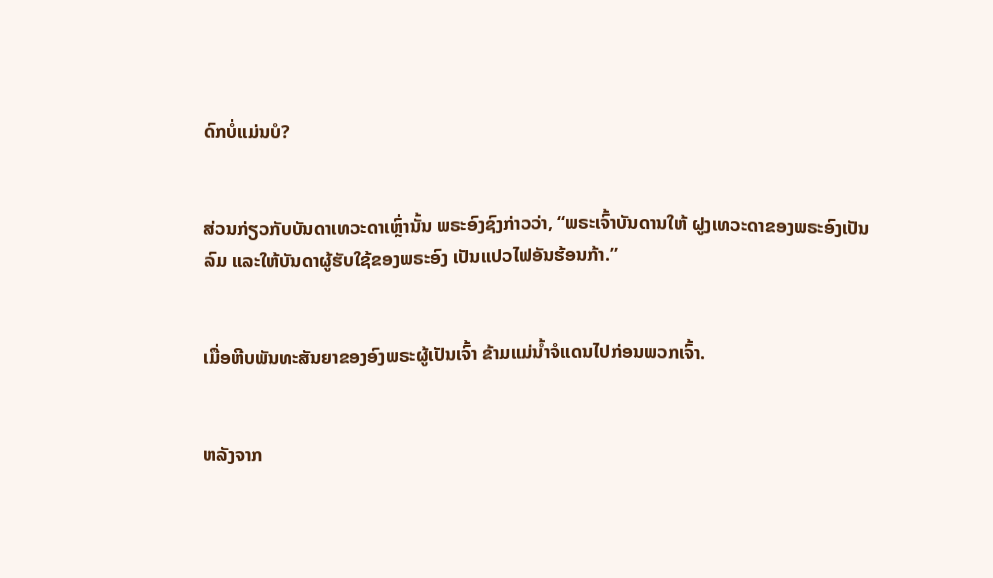ດົກບໍ່ແມ່ນບໍ?


ສ່ວນກ່ຽວກັບບັນດາເທວະດາເຫຼົ່ານັ້ນ ພຣະອົງຊົງກ່າວວ່າ, “ພຣະເຈົ້າບັນດານໃຫ້ ຝູງເທວະດາຂອງພຣະອົງເປັນລົມ ແລະໃຫ້ບັນດາຜູ້ຮັບໃຊ້ຂອງພຣະອົງ ເປັນແປວໄຟອັນຮ້ອນກ້າ.”


ເມື່ອຫີບພັນທະສັນຍາຂອງອົງພຣະຜູ້ເປັນເຈົ້າ ຂ້າມແມ່ນໍ້າຈໍແດນໄປກ່ອນພວກເຈົ້າ.


ຫລັງຈາກ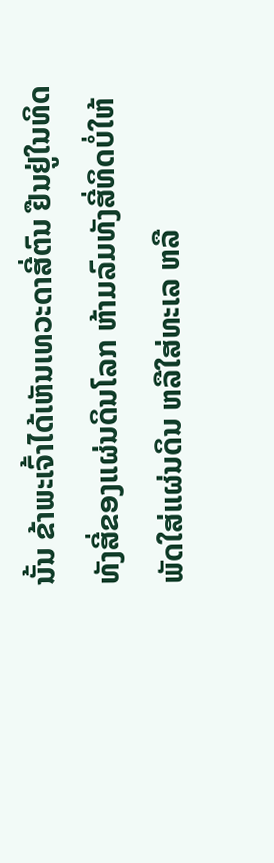ນັ້ນ ຂ້າພະເຈົ້າໄດ້ເຫັນເທວະດາສີ່ຕົນ ຢືນຢູ່ໃນທິດທັງສີ່ຂອງແຜ່ນດິນໂລກ ຫ້າມລົມທັງສີ່ທິດບໍ່ໃຫ້ພັດໃສ່ແຜ່ນດິນ ຫລືໃສ່ທະເລ ຫລື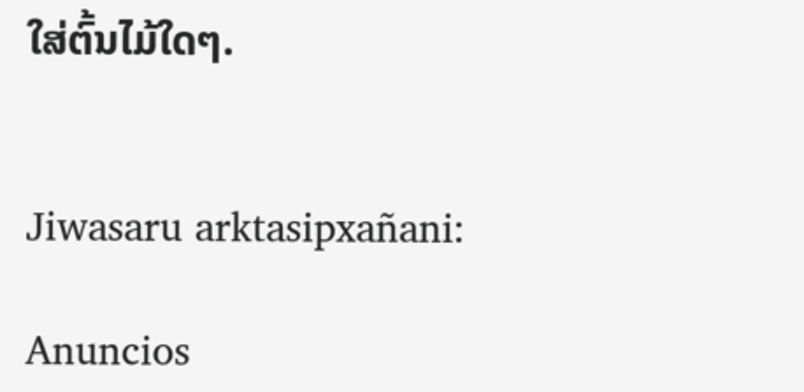ໃສ່ຕົ້ນໄມ້ໃດໆ.


Jiwasaru arktasipxañani:

Anuncios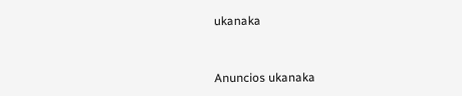ukanaka


Anuncios ukanaka